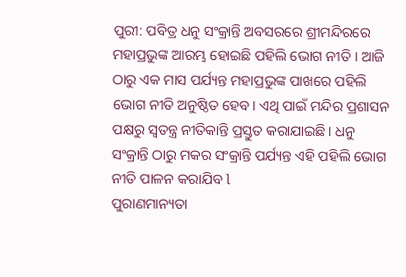ପୁରୀ: ପବିତ୍ର ଧନୁ ସଂକ୍ରାନ୍ତି ଅବସରରେ ଶ୍ରୀମନ୍ଦିରରେ ମହାପ୍ରଭୁଙ୍କ ଆରମ୍ଭ ହୋଇଛି ପହିଲି ଭୋଗ ନୀତି । ଆଜି ଠାରୁ ଏକ ମାସ ପର୍ଯ୍ୟନ୍ତ ମହାପ୍ରଭୁଙ୍କ ପାଖରେ ପହିଲି ଭୋଗ ନୀତି ଅନୁଷ୍ଠିତ ହେବ। ଏଥି ପାଇଁ ମନ୍ଦିର ପ୍ରଶାସନ ପକ୍ଷରୁ ସ୍ୱତନ୍ତ୍ର ନୀତିକାନ୍ତି ପ୍ରସ୍ତୁତ କରାଯାଇଛି। ଧନୁ ସଂକ୍ରାନ୍ତି ଠାରୁ ମକର ସଂକ୍ରାନ୍ତି ପର୍ଯ୍ୟନ୍ତ ଏହି ପହିଲି ଭୋଗ ନୀତି ପାଳନ କରାଯିବ l
ପୁରାଣମାନ୍ୟତା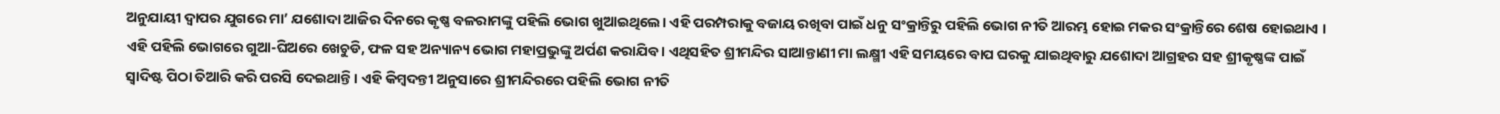ଅନୁଯାୟୀ ଦ୍ୱାପର ଯୁଗରେ ମା’ ଯଶୋଦା ଆଜିର ଦିନରେ କୃଷ୍ଣ ବଳରାମଙ୍କୁ ପହିଲି ଭୋଗ ଖୁଆଇଥିଲେ। ଏହି ପରମ୍ପରାକୁ ବଜାୟ ରଖିବା ପାଇଁ ଧନୁ ସଂକ୍ରାନ୍ତିରୁ ପହିଲି ଭୋଗ ନୀତି ଆରମ୍ଭ ହୋଇ ମକର ସଂକ୍ରାନ୍ତିରେ ଶେଷ ହୋଇଥାଏ । ଏହି ପହିଲି ଭୋଗରେ ଗୁଆ-ଘିଅରେ ଖେଚୁଡି, ଫଳ ସହ ଅନ୍ୟାନ୍ୟ ଭୋଗ ମହାପ୍ରଭୁଙ୍କୁ ଅର୍ପଣ କରାଯିବ । ଏଥିସହିତ ଶ୍ରୀମନ୍ଦିର ସାଆନ୍ତାଣୀ ମା ଲକ୍ଷ୍ମୀ ଏହି ସମୟରେ ବାପ ଘରକୁ ଯାଇଥିବାରୁ ଯଶୋଦା ଆଗ୍ରହର ସହ ଶ୍ରୀକୃଷ୍ଣଙ୍କ ପାଇଁ ସ୍ଵାଦିଷ୍ଟ ପିଠା ତିଆରି କରି ପରସି ଦେଇଥାନ୍ତି । ଏହି କିମ୍ବଦନ୍ତୀ ଅନୁସାରେ ଶ୍ରୀମନ୍ଦିରରେ ପହିଲି ଭୋଗ ନୀତି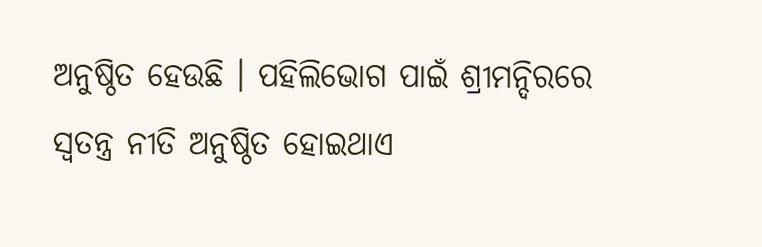ଅନୁଷ୍ଠିତ ହେଉଛି । ପହିଲିଭୋଗ ପାଇଁ ଶ୍ରୀମନ୍ଦିରରେ ସ୍ୱତନ୍ତ୍ର ନୀତି ଅନୁଷ୍ଠିତ ହୋଇଥାଏ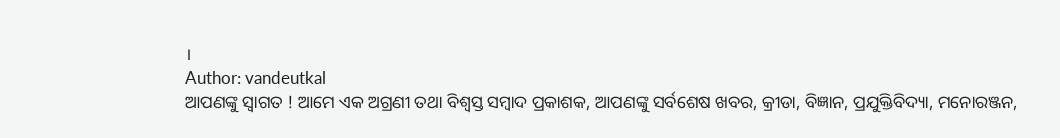।
Author: vandeutkal
ଆପଣଙ୍କୁ ସ୍ଵାଗତ ! ଆମେ ଏକ ଅଗ୍ରଣୀ ତଥା ବିଶ୍ୱସ୍ତ ସମ୍ବାଦ ପ୍ରକାଶକ, ଆପଣଙ୍କୁ ସର୍ବଶେଷ ଖବର, କ୍ରୀଡା, ବିଜ୍ଞାନ, ପ୍ରଯୁକ୍ତିବିଦ୍ୟା, ମନୋରଞ୍ଜନ,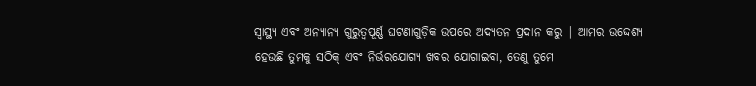ସ୍ୱାସ୍ଥ୍ୟ ଏବଂ ଅନ୍ୟାନ୍ୟ ଗୁରୁତ୍ୱପୂର୍ଣ୍ଣ ଘଟଣାଗୁଡ଼ିକ ଉପରେ ଅଦ୍ୟତନ ପ୍ରଦାନ କରୁ | ଆମର ଉଦ୍ଦେଶ୍ୟ ହେଉଛି ତୁମକୁ ସଠିକ୍ ଏବଂ ନିର୍ଭରଯୋଗ୍ୟ ଖବର ଯୋଗାଇବା, ତେଣୁ ତୁମେ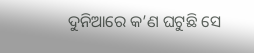ଦୁନିଆରେ କ’ଣ ଘଟୁଛି ସେ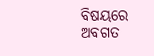ବିଷୟରେ ଅବଗତ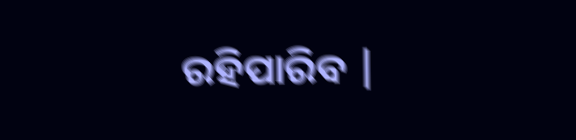ରହିପାରିବ |